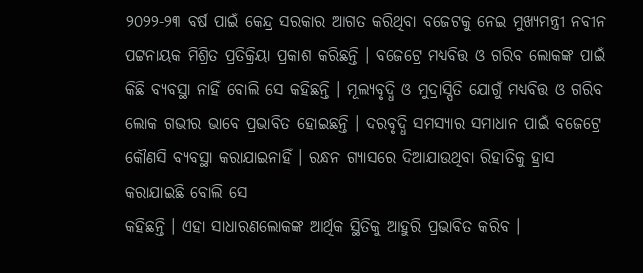୨୦୨୨-୨୩ ବର୍ଷ ପାଇଁ କେନ୍ଦ୍ର ସରକାର ଆଗତ କରିଥିବା ବଜେଟକୁ ନେଇ ମୁଖ୍ୟମନ୍ତ୍ରୀ ନବୀନ ପଟ୍ଟନାୟକ ମିଶ୍ରିତ ପ୍ରତିକ୍ରିୟା ପ୍ରକାଶ କରିଛନ୍ତି । ବଜେଟ୍ରେ ମଧ୍ୟବିତ୍ତ ଓ ଗରିବ ଲୋକଙ୍କ ପାଇଁ କିଛି ବ୍ୟବସ୍ଥା ନାହିଁ ବୋଲି ସେ କହିଛନ୍ତି । ମୂଲ୍ୟବୃଦ୍ଧି ଓ ମୁଦ୍ରାସ୍ପିତି ଯୋଗୁଁ ମଧ୍ୟବିତ୍ତ ଓ ଗରିବ ଲୋକ ଗଭୀର ଭାବେ ପ୍ରଭାବିତ ହୋଇଛନ୍ତି । ଦରବୃଦ୍ଧି ସମସ୍ୟାର ସମାଧାନ ପାଇଁ ବଜେଟ୍ରେ କୌଣସି ବ୍ୟବସ୍ଥା କରାଯାଇନାହିଁ । ରନ୍ଧନ ଗ୍ୟାସରେ ଦିଆଯାଉଥିବା ରିହାତିକୁ ହ୍ରାସ କରାଯାଇଛି ବୋଲି ସେ
କହିଛନ୍ତି । ଏହା ସାଧାରଣଲୋକଙ୍କ ଆର୍ଥିକ ସ୍ଥିତିକୁ ଆହୁରି ପ୍ରଭାବିତ କରିବ ।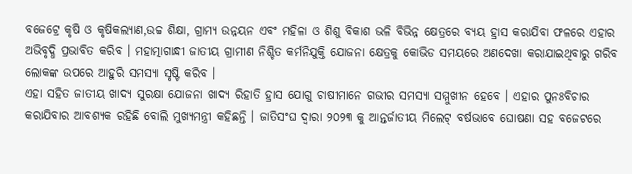ବଜେଟ୍ରେ କୃଷି ଓ କୃଷିକଲ୍ୟାଣ,ଉଚ୍ଚ ଶିକ୍ଷା, ଗ୍ରାମ୍ୟ ଉନ୍ନୟନ ଏବଂ ମହିଳା ଓ ଶିଶୁ ବିକାଶ ଭଳି ବିଭିନ୍ନ କ୍ଷେତ୍ରରେ ବ୍ୟୟ ହ୍ରାସ କରାଯିବା ଫଳରେ ଏହାର ଅଭିବୃଦ୍ଧି ପ୍ରଭାବିତ କରିବ । ମହାତ୍ମାଗାନ୍ଧୀ ଜାତୀୟ ଗ୍ରାମୀଣ ନିଶ୍ଚିତ କର୍ମନିଯୁକ୍ତି ଯୋଜନା କ୍ଷେତ୍ରକୁ କୋଭିଡ ସମୟରେ ଅଣଦେଖା କରାଯାଇଥିବାରୁ ଗରିବ ଲୋକଙ୍କ ଉପରେ ଆହୁରି ସମସ୍ୟା ସୃଷ୍ଟି କରିବ ।
ଏହା ସହିତ ଜାତୀୟ ଖାଦ୍ୟ ସୁରକ୍ଷା ଯୋଜନା ଖାଦ୍ୟ ରିହାତି ହ୍ରାସ ଯୋଗୁ ଚାଷୀମାନେ ଗଭୀର ସମସ୍ୟା ସମ୍ମୁଖୀନ ହେବେ । ଏହାର ପୁନଃବିଚାର କରାଯିବାର ଆବଶ୍ୟକ ରହିଛି ବୋଲି ମୁଖ୍ୟମନ୍ତ୍ରୀ କହିଛନ୍ତି । ଜାତିସଂଘ ଦ୍ୱାରା ୨୦୨୩ କୁ ଆନ୍ତର୍ଜାତୀୟ ମିଲେଟ୍ ବର୍ଷଭାବେ ଘୋଷଣା ସହ ବଜେଟରେ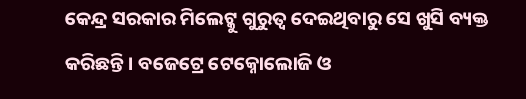କେନ୍ଦ୍ର ସରକାର ମିଲେଟ୍କୁ ଗୁରୁତ୍ୱ ଦେଇଥିବାରୁ ସେ ଖୁସି ବ୍ୟକ୍ତ କରିଛନ୍ତି । ବଜେଟ୍ରେ ଟେକ୍ନୋଲୋଜି ଓ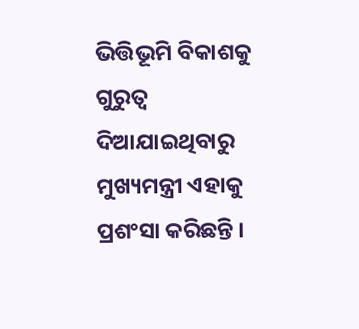ଭିତ୍ତିଭୂମି ବିକାଶକୁ ଗୁରୁତ୍ୱ ଦିଆଯାଇଥିବାରୁ ମୁଖ୍ୟମନ୍ତ୍ରୀ ଏହାକୁ ପ୍ରଶଂସା କରିଛନ୍ତି ।